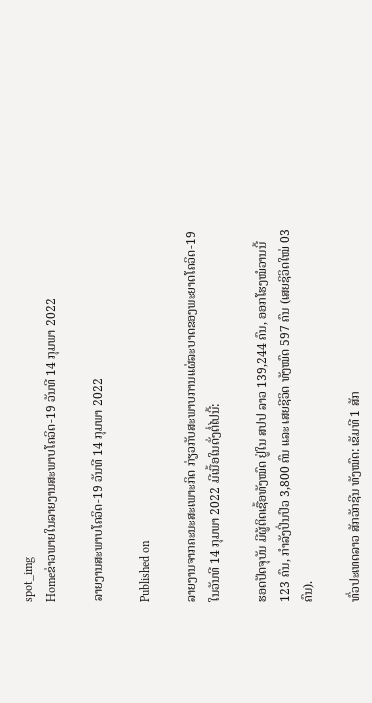spot_img
Homeຂ່າວພາຍໃນລາຍງານສະພາບໂຄວິດ-19 ວັນທີ 14 ກຸມພາ 2022

ລາຍງານສະພາບໂຄວິດ-19 ວັນທີ 14 ກຸມພາ 2022

Published on

ລາຍງານຈາກຄະນະສະເພາະກິດ ກ່ຽວກັບສະພາບການແຜ່ລະບາດຂອງພະຍາດໂຄວິດ-19 ໃນວັນທີ 14 ກຸມພາ 2022 ມີເນື້ອໃນດັ່ງຕໍ່ໄປນີ້:

ຮອດປັດຈຸບັນ ມີຜູ້ຕິດເຊື້ອທັງໝົດ ຢູ່ໃນ ສປປ ລາວ 139,244 ຄົນ, ອອກໂຮງໝໍວານນີ້ 123 ຄົນ, ກຳລັງປິ່ນປົວ 3,800 ຄົນ ແລະ ເສຍຊີວິດ ທັງໝົດ 597 ຄົນ (ເສຍຊິວິດໃໝ່ 03 ຄົນ).

ທົ່ວປະເທດລາວ ສັກວັກຊີນ ທັງໝົດ: ເຂັມທີ 1 ສັກ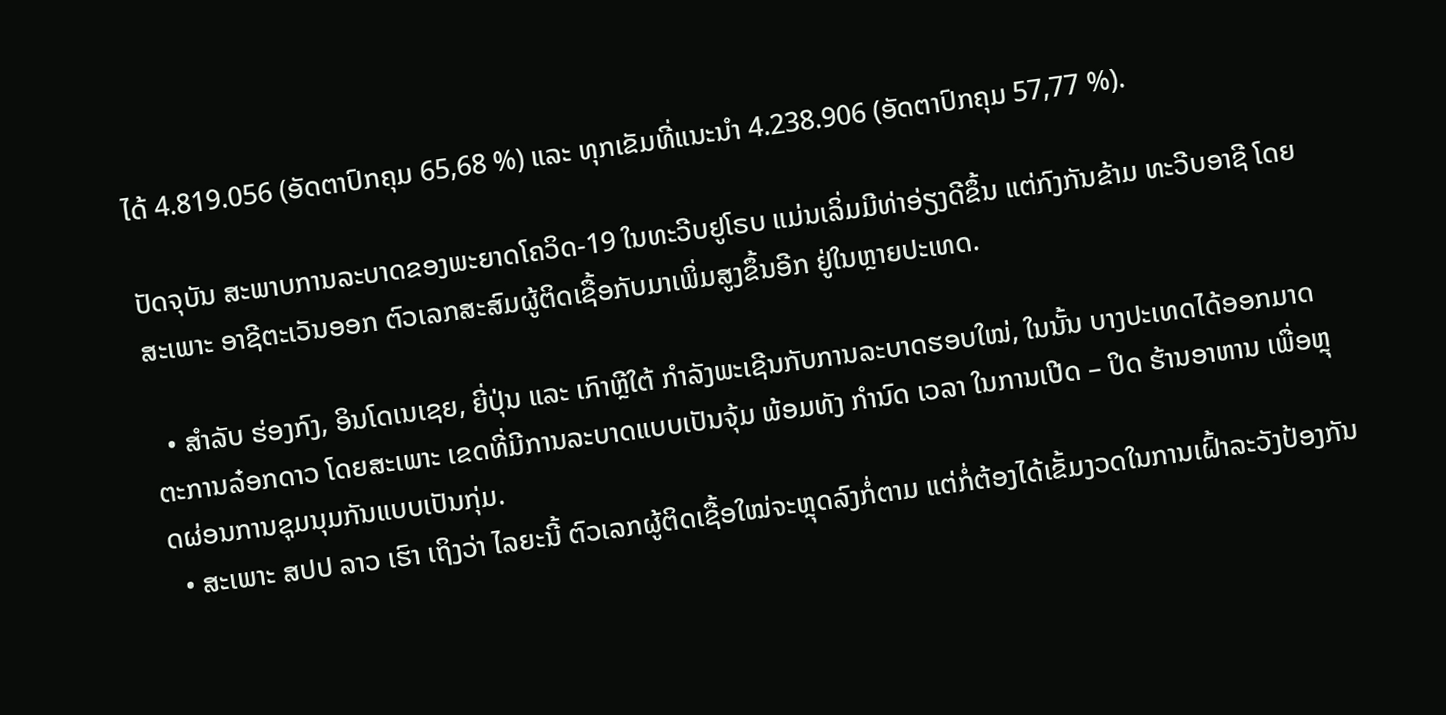ໄດ້ 4.819.056 (ອັດຕາປົກຄຸມ 65,68 %) ແລະ ທຸກເຂັມທີ່ແນະນໍາ 4.238.906 (ອັດຕາປົກຄຸມ 57,77 %).

ປັດຈຸບັນ ສະພາບການລະບາດຂອງພະຍາດໂຄວິດ-19 ໃນທະວີບຢູໂຣບ ແມ່ນເລິ່ມມີທ່າອ່ຽງດີຂຶ້ນ ແຕ່ກົງກັນຂ້າມ ທະວີບອາຊີ ໂດຍສະເພາະ ອາຊີຕະເວັນອອກ ຕົວເລກສະສົມຜູ້ຕິດເຊື້ອກັບມາເພິ່ມສູງຂຶ້ນອີກ ຢູ່ໃນຫຼາຍປະເທດ.

  • ສຳລັບ ຮ່ອງກົງ, ອິນໂດເນເຊຍ, ຍີ່ປຸ່ນ ແລະ ເກົາຫຼີໃຕ້ ກຳລັງພະເຊີນກັບການລະບາດຮອບໃໝ່, ໃນນັ້ນ ບາງປະເທດໄດ້ອອກມາດຕະການລ໋ອກດາວ ໂດຍສະເພາະ ເຂດທີ່ມີການລະບາດແບບເປັນຈຸ້ມ ພ້ອມທັງ ກຳນົດ ເວລາ ໃນການເປີດ – ປິດ ຮ້ານອາຫານ ເພື່ອຫຼຸດຜ່ອນການຊຸມນຸມກັນແບບເປັນກຸ່ມ.
  • ສະເພາະ ສປປ ລາວ ເຮົາ ເຖິງວ່າ ໄລຍະນີ້ ຕົວເລກຜູ້ຕິດເຊື້ອໃໝ່ຈະຫຼຸດລົງກໍ່ຕາມ ແຕ່ກໍ່ຕ້ອງໄດ້ເຂັ້ມງວດໃນການເຝົ້າລະວັງປ້ອງກັນ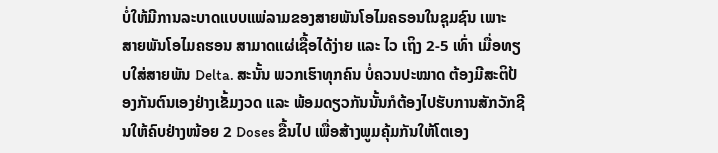ບໍ່ໃຫ້ມີການລະບາດແບບແພ່ລາມຂອງສາຍພັນໂອໄມຄຣອນໃນຊຸມຊົນ ເພາະ ສາຍພັນໂອໄມຄຮອນ ສາມາດແຜ່ເຊື້ອໄດ້ງ່າຍ ແລະ ໄວ ເຖິງ 2-5 ເທົ່າ ເມື່ອທຽບໃສ່ສາຍພັນ Delta. ສະນັ້ນ ພວກເຮົາທຸກຄົນ ບໍ່ຄວນປະໝາດ ຕ້ອງມີສະຕິປ້ອງກັນຕົນເອງຢ່າງເຂັ້ມງວດ ແລະ ພ້ອມດຽວກັນນັ້ນກໍຕ້ອງໄປຮັບການສັກວັກຊີນໃຫ້ຄົບຢ່າງໜ້ອຍ 2 Doses ຂື້ນໄປ ເພື່ອສ້າງພູມຄຸ້ມກັນໃຫ້ໂຕເອງ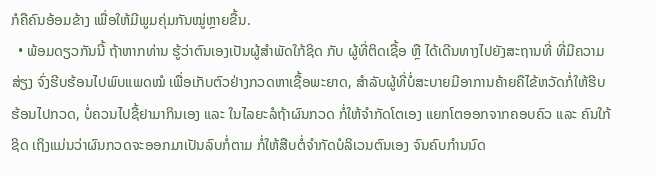ກໍຄືຄົນອ້ອມຂ້າງ ເພື່ອໃຫ້ມີພູມຄຸ່ມກັນໝູ່ຫຼາຍຂື້ນ.
  • ພ້ອມດຽວກັນນີ້ ຖ້າຫາກທ່ານ ຮູ້ວ່າຕົນເອງເປັນຜູ້ສຳພັດໃກ້ຊິດ ກັບ ຜູ້ທີ່ຕິດເຊື້ອ ຫຼື ໄດ້ເດີນທາງໄປຍັງສະຖານທີ່ ທີ່ມີຄວາມສ່ຽງ ຈົ່ງຮີບຮ້ອນໄປພົບແພດໝໍ ເພື່ອເກັບຕົວຢ່າງກວດຫາເຊື້ອພະຍາດ, ສຳລັບຜູ້ທີ່ບໍ່ສະບາຍມີອາການຄ້າຍຄືໄຂ້ຫວັດກໍ່ໃຫ້ຮີບຮ້ອນໄປກວດ, ບໍ່ຄວນໄປຊື້ຢາມາກິນເອງ ແລະ ໃນໄລຍະລໍຖ້າຜົນກວດ ກໍ່ໃຫ້ຈຳກັດໂຕເອງ ແຍກໂຕອອກຈາກຄອບຄົວ ແລະ ຄົນໃກ້ຊິດ ເຖິງແມ່ນວ່າຜົນກວດຈະອອກມາເປັນລົບກໍ່ຕາມ ກໍ່ໃຫ້ສືບຕໍ່ຈຳກັດບໍລິເວນຕົນເອງ ຈົນຄົບກຳນນົດ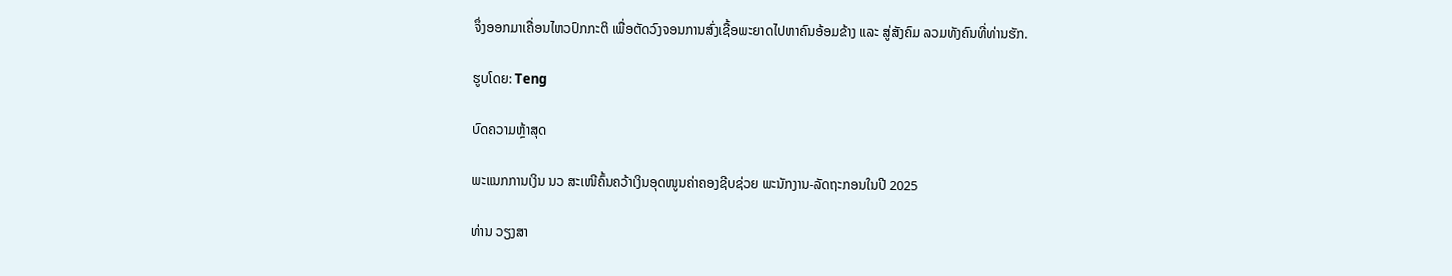ຈຶ່ງອອກມາເຄື່ອນໄຫວປົກກະຕິ ເພື່ອຕັດວົງຈອນການສົ່ງເຊື້ອພະຍາດໄປຫາຄົນອ້ອມຂ້າງ ແລະ ສູ່ສັງຄົມ ລວມທັງຄົນທີ່ທ່ານຮັກ.

ຮູບໂດຍ: Teng

ບົດຄວາມຫຼ້າສຸດ

ພະແນກການເງິນ ນວ ສະເໜີຄົ້ນຄວ້າເງິນອຸດໜູນຄ່າຄອງຊີບຊ່ວຍ ພະນັກງານ-ລັດຖະກອນໃນປີ 2025

ທ່ານ ວຽງສາ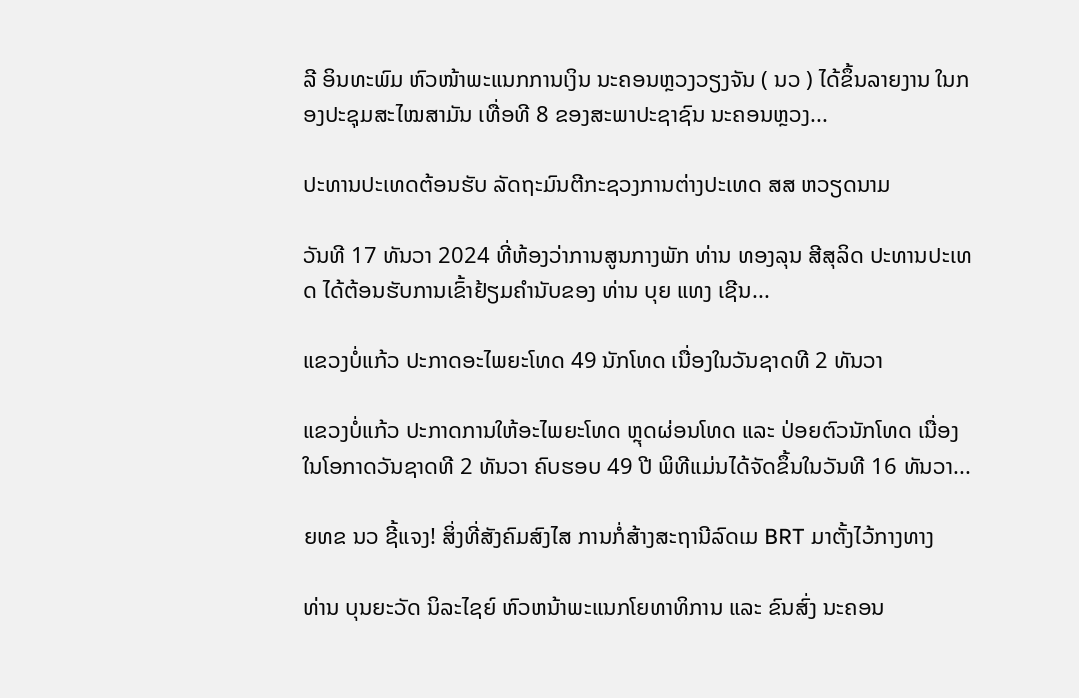ລີ ອິນທະພົມ ຫົວໜ້າພະແນກການເງິນ ນະຄອນຫຼວງວຽງຈັນ ( ນວ ) ໄດ້ຂຶ້ນລາຍງານ ໃນກອງປະຊຸມສະໄໝສາມັນ ເທື່ອທີ 8 ຂອງສະພາປະຊາຊົນ ນະຄອນຫຼວງ...

ປະທານປະເທດຕ້ອນຮັບ ລັດຖະມົນຕີກະຊວງການຕ່າງປະເທດ ສສ ຫວຽດນາມ

ວັນທີ 17 ທັນວາ 2024 ທີ່ຫ້ອງວ່າການສູນກາງພັກ ທ່ານ ທອງລຸນ ສີສຸລິດ ປະທານປະເທດ ໄດ້ຕ້ອນຮັບການເຂົ້າຢ້ຽມຄຳນັບຂອງ ທ່ານ ບຸຍ ແທງ ເຊີນ...

ແຂວງບໍ່ແກ້ວ ປະກາດອະໄພຍະໂທດ 49 ນັກໂທດ ເນື່ອງໃນວັນຊາດທີ 2 ທັນວາ

ແຂວງບໍ່ແກ້ວ ປະກາດການໃຫ້ອະໄພຍະໂທດ ຫຼຸດຜ່ອນໂທດ ແລະ ປ່ອຍຕົວນັກໂທດ ເນື່ອງໃນໂອກາດວັນຊາດທີ 2 ທັນວາ ຄົບຮອບ 49 ປີ ພິທີແມ່ນໄດ້ຈັດຂຶ້ນໃນວັນທີ 16 ທັນວາ...

ຍທຂ ນວ ຊີ້ແຈງ! ສິ່ງທີ່ສັງຄົມສົງໄສ ການກໍ່ສ້າງສະຖານີລົດເມ BRT ມາຕັ້ງໄວ້ກາງທາງ

ທ່ານ ບຸນຍະວັດ ນິລະໄຊຍ໌ ຫົວຫນ້າພະແນກໂຍທາທິການ ແລະ ຂົນສົ່ງ ນະຄອນ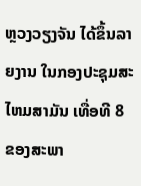ຫຼວງວຽງຈັນ ໄດ້ຂຶ້ນລາຍງານ ໃນກອງປະຊຸມສະໄຫມສາມັນ ເທື່ອທີ 8 ຂອງສະພາ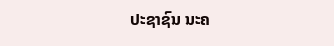ປະຊາຊົນ ນະຄ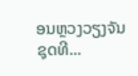ອນຫຼວງວຽງຈັນ ຊຸດທີ...